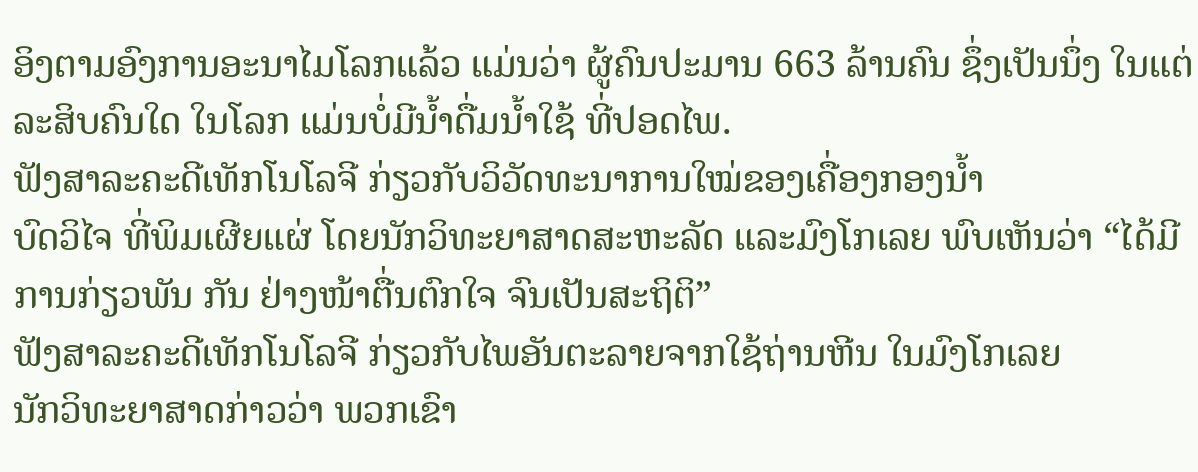ອິງຕາມອົງການອະນາໄມໂລກແລ້ວ ແມ່ນວ່າ ຜູ້ຄົນປະມານ 663 ລ້ານຄົນ ຊຶ່ງເປັນນຶ່ງ ໃນແຕ່ລະສິບຄົນໃດ ໃນໂລກ ແມ່ນບໍ່ມີນ້ຳດື່ມນໍ້າໃຊ້ ທີ່ປອດໄພ.
ຟັງສາລະຄະດີເທັກໂນໂລຈີ ກ່ຽວກັບວິວັດທະນາການໃໝ່ຂອງເຄື່ອງກອງນ້ຳ
ບົດວິໄຈ ທີ່ພິມເຜີຍແຜ່ ໂດຍນັກວິທະຍາສາດສະຫະລັດ ແລະມົງໂກເລຍ ພົບເຫັນວ່າ “ໄດ້ມີການກ່ຽວພັນ ກັນ ຢ່າງໜ້າຕື່ນຕົກໃຈ ຈົນເປັນສະຖິຕິ”
ຟັງສາລະຄະດີເທັກໂນໂລຈີ ກ່ຽວກັບໄພອັນຕະລາຍຈາກໃຊ້ຖ່ານຫີນ ໃນມົງໂກເລຍ
ນັກວິທະຍາສາດກ່າວວ່າ ພວກເຂົາ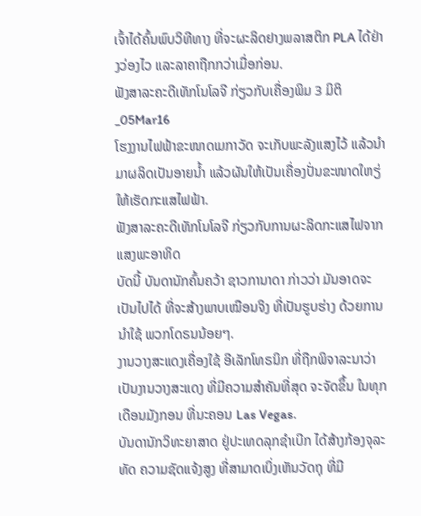ເຈົ້າໄດ້ຄົ້ນພົບວິທີທາງ ທີ່ຈະຜະລິດຢາງພລາສຕິກ PLA ໄດ້ຢ່າງວ່ອງໄວ ແລະລາຄາຖືກກວ່າເມື່ອກ່ອນ.
ຟັງສາລະຄະດີເທັກໂນໂລຈີ ກ່ຽວກັບເຄື່ອງພິມ 3 ມິຕິ_05Mar16
ໂຮງງານໄຟຟ້າຂະໜາດເມກາວັດ ຈະເກັບພະລັງແສງໄວ້ ແລ້ວນຳມາຜລິດເປັນອາຍນ້ຳ ແລ້ວຜັນໃຫ້ເປັນເຄື່ອງປັ່ນຂະໜາດໃຫຽ່ໃຫ້ເຮັດກະແສໄຟຟ້າ.
ຟັງສາລະຄະດີເທັກໂນໂລຈີ ກ່ຽວກັບການຜະລິດກະແສໄຟຈາກແສງພະອາທິດ
ບັດນີ້ ບັນດານັກຄົ້ນຄວ້າ ຊາວການາດາ ກ່າວວ່າ ມັນອາດຈະເປັນໄປໄດ້ ທີ່ຈະສ້າງພາບເໝືອນຈິງ ທີ່ເປັນຮູບຮ່າງ ດ້ວຍການນຳໃຊ້ ພວກໂດຣນນ້ອຍໆ.
ງານວາງສະແດງເຄື່ອງໃຊ້ ອີເລັກໂທຣນິກ ທີ່ຖືກພິຈາລະນາວ່າ ເປັນງານວາງສະແດງ ທີ່ມີຄວາມສຳຄັນທີ່ສຸດ ຈະຈັດຂຶ້ນ ໃນທຸກເດືອນມັງກອນ ທີ່ນະຄອນ Las Vegas.
ບັນດານັກວິທະຍາສາດ ຢູ່ປະເທດລຸກຊຳເບີກ ໄດ້ສ້າງກ້ອງຈຸລະທັດ ຄວາມຊັດແຈ້ງສູງ ທີ່ສາມາດເບິ່ງເຫັນວັດຖຸ ທີ່ມີ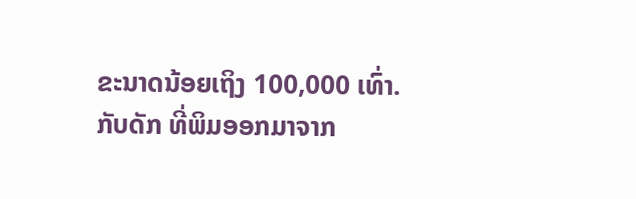ຂະນາດນ້ອຍເຖິງ 100,000 ເທົ່າ.
ກັບດັກ ທີ່ພິມອອກມາຈາກ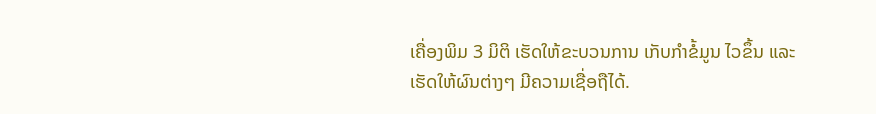ເຄື່ອງພິມ 3 ມິຕິ ເຮັດໃຫ້ຂະບວນການ ເກັບກຳຂໍ້ມູນ ໄວຂຶ້ນ ແລະເຮັດໃຫ້ຜົນຕ່າງໆ ມີຄວາມເຊື່ອຖືໄດ້.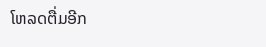ໂຫລດຕື່ມອີກ